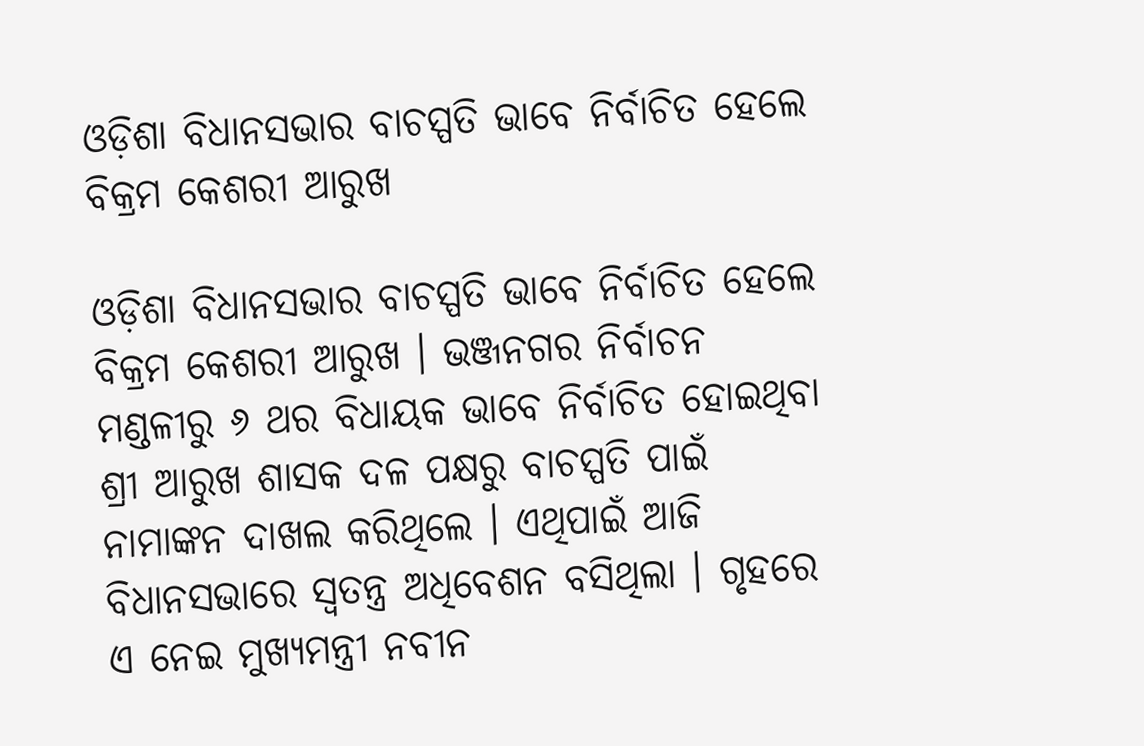ଓଡ଼ିଶା ବିଧାନସଭାର ବାଚସ୍ପତି ଭାବେ ନିର୍ବାଚିତ ହେଲେ ବିକ୍ରମ କେଶରୀ ଆରୁଖ

ଓଡ଼ିଶା ବିଧାନସଭାର ବାଚସ୍ପତି ଭାବେ ନିର୍ବାଚିତ ହେଲେ ବିକ୍ରମ କେଶରୀ ଆରୁଖ । ଭଞ୍ଜନଗର ନିର୍ବାଚନ ମଣ୍ଡଳୀରୁ ୬ ଥର ବିଧାୟକ ଭାବେ ନିର୍ବାଚିତ ହୋଇଥିବା ଶ୍ରୀ ଆରୁଖ ଶାସକ ଦଳ ପକ୍ଷରୁ ବାଚସ୍ପତି ପାଇଁ ନାମାଙ୍କନ ଦାଖଲ କରିଥିଲେ । ଏଥିପାଇଁ ଆଜି ବିଧାନସଭାରେ ସ୍ୱତନ୍ତ୍ର ଅଧିବେଶନ ବସିଥିଲା । ଗୃହରେ ଏ ନେଇ ମୁଖ୍ୟମନ୍ତ୍ରୀ ନବୀନ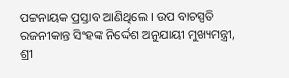ପଟ୍ଟନାୟକ ପ୍ରସ୍ତାବ ଆଣିଥିଲେ । ଉପ ବାଚସ୍ପତି ରଜନୀକାନ୍ତ ସିଂହଙ୍କ ନିର୍ଦ୍ଦେଶ ଅନୁଯାୟୀ ମୁଖ୍ୟମନ୍ତ୍ରୀ, ଶ୍ରୀ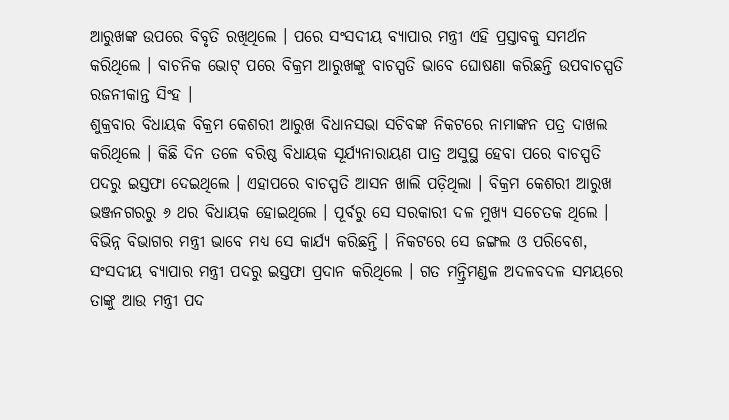ଆରୁଖଙ୍କ ଉପରେ ବିବୃତି ରଖିଥିଲେ । ପରେ ସଂସଦୀୟ ବ୍ୟାପାର ମନ୍ତ୍ରୀ ଏହି ପ୍ରସ୍ତାବକୁ ସମର୍ଥନ କରିଥିଲେ । ବାଚନିକ ଭୋଟ୍ ପରେ ବିକ୍ରମ ଆରୁଖଙ୍କୁ ବାଚସ୍ପତି ଭାବେ ଘୋଷଣା କରିଛନ୍ତି ଉପବାଚସ୍ପତି ରଜନୀକାନ୍ତ ସିଂହ ।
ଶୁକ୍ରବାର ବିଧାୟକ ବିକ୍ରମ କେଶରୀ ଆରୁଖ ବିଧାନସଭା ସଚିବଙ୍କ ନିକଟରେ ନାମାଙ୍କନ ପତ୍ର ଦାଖଲ କରିଥିଲେ । କିଛି ଦିନ ତଳେ ବରିଷ୍ଠ ବିଧାୟକ ସୂର୍ଯ୍ୟନାରାୟଣ ପାତ୍ର ଅସୁସ୍ଥ ହେବା ପରେ ବାଚସ୍ପତି ପଦରୁ ଇସ୍ତଫା ଦେଇଥିଲେ । ଏହାପରେ ବାଚସ୍ପତି ଆସନ ଖାଲି ପଡ଼ିଥିଲା । ବିକ୍ରମ କେଶରୀ ଆରୁଖ ଭଞ୍ଜନଗରରୁ ୬ ଥର ବିଧାୟକ ହୋଇଥିଲେ । ପୂର୍ବରୁ ସେ ସରକାରୀ ଦଳ ମୁଖ୍ୟ ସଚେତକ ଥିଲେ । ବିଭିନ୍ନ ବିଭାଗର ମନ୍ତ୍ରୀ ଭାବେ ମଧ୍ୟ ସେ କାର୍ଯ୍ୟ କରିଛନ୍ତି । ନିକଟରେ ସେ ଜଙ୍ଗଲ ଓ ପରିବେଶ, ସଂସଦୀୟ ବ୍ୟାପାର ମନ୍ତ୍ରୀ ପଦରୁ ଇସ୍ତଫା ପ୍ରଦାନ କରିଥିଲେ । ଗତ ମନ୍ତ୍ରିମଣ୍ଡଳ ଅଦଳବଦଳ ସମୟରେ ତାଙ୍କୁ ଆଉ ମନ୍ତ୍ରୀ ପଦ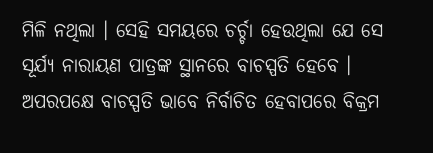ମିଳି ନଥିଲା । ସେହି ସମୟରେ ଚର୍ଚ୍ଚା ହେଉଥିଲା ଯେ ସେ ସୂର୍ଯ୍ୟ ନାରାୟଣ ପାତ୍ରଙ୍କ ସ୍ଥାନରେ ବାଚସ୍ପତି ହେବେ ।
ଅପରପକ୍ଷେ ବାଚସ୍ପତି ଭାବେ ନିର୍ବାଚିତ ହେବାପରେ ବିକ୍ରମ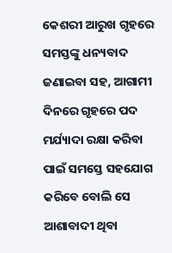କେଶରୀ ଆରୁଖ ଗୃହରେ ସମସ୍ତଙ୍କୁ ଧନ୍ୟବାଦ ଜଣାଇବା ସହ, ଆଗାମୀ ଦିନରେ ଗୃହରେ ପଦ ମର୍ଯ୍ୟାଦା ରକ୍ଷା କରିବା ପାଇଁ ସମସ୍ତେ ସହଯୋଗ କରିବେ ବୋଲି ସେ ଆଶାବାଦୀ ଥିବା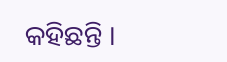କହିଛନ୍ତି ।